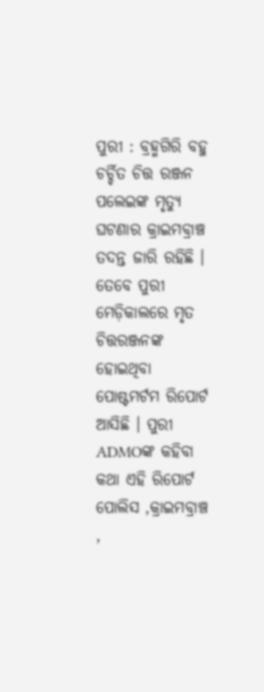ପୁରୀ : ବ୍ରହ୍ମଗିରି ବହୁ ଚର୍ଚ୍ଚିତ ଚିତ୍ତ ରଞ୍ଜନ ପଲେଇଙ୍କ ମୃତ୍ୟୁ ଘଟଣାର କ୍ରାଇମବ୍ରାଞ୍ଚ ତଦନ୍ତ ଜାରି ରହିଛି । ତେବେ ପୁରୀ ମେଡ଼ିକାଲରେ ମୃତ ଚିତ୍ତରଞ୍ଜନଙ୍କ ହୋଇଥିବା ପୋଷ୍ଟମର୍ଟମ ରିପୋର୍ଟ ଆସିଛି । ପୁରୀ ADMOଙ୍କ କହିବା କଥା ଏହି ରିପୋର୍ଟ ପୋଲିସ ,କ୍ରାଇମବ୍ରାଞ୍ଚ ,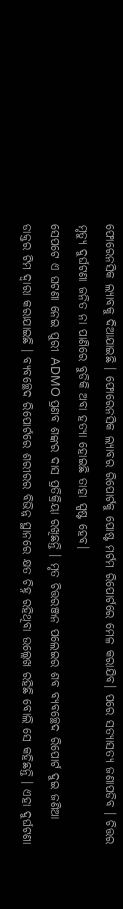ଫୋରେନସିକ ଲ୍ୟାବକୁ ଦିଆଯାଇଛି । ଫୋରେନସିକ ଲ୍ୟାବର ରିପୋର୍ଟକୁ ପୋଷ୍ଟ ମର୍ଟମ ରିପୋର୍ଟରେ ମେଳ କରାଯିବ। ପରେ ସତ୍ୟାସତ୍ୟ ଜଣାପଡିବ । ଚିତ୍ତର ମୃତ୍ୟୁ ଦୁର୍ଘଟଣା ଜନିତ ନା ପାଣିରେ ବୁଡିକି ଅବା ହତ୍ୟା ହୋଇଛି ତାହା ସ୍ପଷ୍ଟ ହେବ।
ସେପଟେ ଏ ଘଟଣା ନେଇ ପୁରୀ ADMO ପ୍ରଣବ ଶଙ୍କର ଦାସ ପ୍ରତିକ୍ରିୟା ରଖିଛନ୍ତି । ମୃତ ଚିତ୍ତରଞ୍ଜନ ପଲେଇର ଶବ ବ୍ୟବଚ୍ଛେଦ ରିପୋର୍ଟ ଦୁଇ ଜଣିଆ ଡାକ୍ତର ଟିମ ଦ୍ବାରା କରାଯାଇଛି । ବ୍ୟବଚ୍ଛେଦ ରିପୋର୍ଟରେ ଶରୀରର ବିଭିନ୍ନ ସ୍ଥାନରେ କ୍ଷତ ଚିହ୍ନ ରହିଥିବା ଉଲ୍ଲେଖ ରହିଛି ବୋଲି ସେ କହିଛନ୍ତି । ଏହା ଦୁର୍ଘଟଣା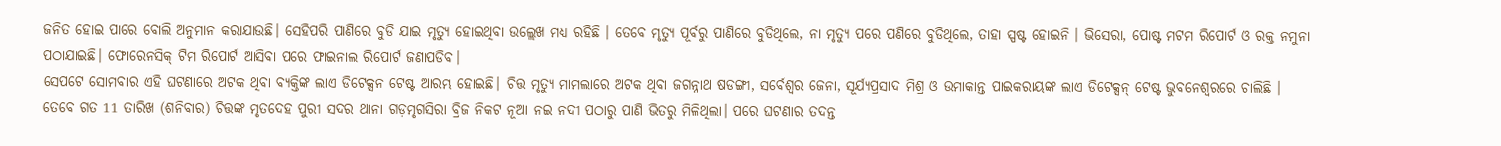ଜନିତ ହୋଇ ପାରେ ବୋଲି ଅନୁମାନ କରାଯାଉଛି। ସେହିପରି ପାଣିରେ ବୁଡି ଯାଇ ମୃତ୍ୟୁ ହୋଇଥିବା ଉଲ୍ଲେଖ ମଧ୍ୟ ରହିଛି । ତେବେ ମୃତ୍ୟୁ ପୂର୍ବରୁ ପାଣିରେ ବୁଡିଥିଲେ, ନା ମୃତ୍ୟୁ ପରେ ପଣିରେ ବୁଡିଥିଲେ, ତାହା ସ୍ପଷ୍ଟ ହୋଇନି । ଭିସେରା, ପୋଷ୍ଟ ମଟମ ରିପୋର୍ଟ ଓ ରକ୍ତ ନମୁନା ପଠାଯାଇଛି। ଫୋରେନସିକ୍ ଟିମ ରିପୋର୍ଟ ଆସିବା ପରେ ଫାଇନାଲ ରିପୋର୍ଟ ଜଣାପଡିବ।
ସେପଟେ ସୋମବାର ଏହି ଘଟଣାରେ ଅଟକ ଥିବା ବ୍ୟକ୍ତିଙ୍କ ଲାଏ ଡିଟେକ୍ସନ ଟେଷ୍ଟ ଆରମ୍ଭ ହୋଇଛି। ଚିତ୍ତ ମୃତ୍ୟୁ ମାମଲାରେ ଅଟକ ଥିବା ଜଗନ୍ନାଥ ଷଡଙ୍ଗୀ, ସର୍ବେଶ୍ୱର ଜେନା, ସୂର୍ଯ୍ୟପ୍ରସାଦ ମିଶ୍ର ଓ ଉମାକାନ୍ତ ପାଇକରାୟଙ୍କ ଲାଏ ଡିଟେକ୍ସନ୍ ଟେଷ୍ଟ ଭୁବନେଶ୍ୱରରେ ଚାଲିଛି ।
ତେବେ ଗତ 11 ତାରିଖ (ଶନିବାର) ଚିତ୍ତଙ୍କ ମୃତଦେହ ପୁରୀ ସଦର ଥାନା ଗଡ଼ମୃଗସିରା ବ୍ରିଜ ନିକଟ ନୂଆ ନଇ ନଦୀ ପଠାରୁ ପାଣି ଭିତରୁ ମିଳିଥିଲା। ପରେ ଘଟଣାର ତଦନ୍ତ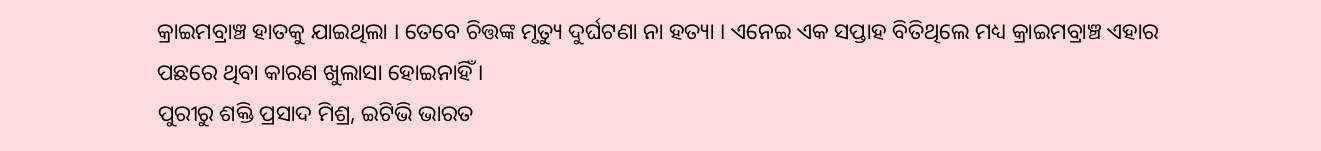କ୍ରାଇମବ୍ରାଞ୍ଚ ହାତକୁ ଯାଇଥିଲା । ତେବେ ଚିତ୍ତଙ୍କ ମୃତ୍ୟୁ ଦୁର୍ଘଟଣା ନା ହତ୍ୟା । ଏନେଇ ଏକ ସପ୍ତାହ ବିତିଥିଲେ ମଧ୍ୟ କ୍ରାଇମବ୍ରାଞ୍ଚ ଏହାର ପଛରେ ଥିବା କାରଣ ଖୁଲାସା ହୋଇନାହିଁ ।
ପୁରୀରୁ ଶକ୍ତି ପ୍ରସାଦ ମିଶ୍ର, ଇଟିଭି ଭାରତ